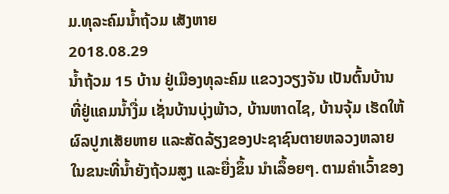ມ.ທຸລະຄົມນໍ້າຖ້ວມ ເສັງຫາຍ
2018.08.29
ນໍ້າຖ້ວມ 15 ບ້ານ ຢູ່ເມືອງທຸລະຄົມ ແຂວງວຽງຈັນ ເປັນຕົ້ນບ້ານທີ່ຢູ່ແຄມນໍ້າງື່ມ ເຊັ່ນບ້ານບຸ່ງພ້າວ, ບ້ານຫາດໄຊ, ບ້ານຈຸ້ມ ເຮັດໃຫ້ ຜົລປູກເສັຍຫາຍ ແລະສັດລ້ຽງຂອງປະຊາຊົນຕາຍຫລວງຫລາຍ ໃນຂນະທີ່ນໍ້າຍັງຖ້ວມສູງ ແລະຍື່ງຂຶ້ນ ນໍາເລຶ້ອຍໆ. ຕາມຄໍາເວົ້າຂອງ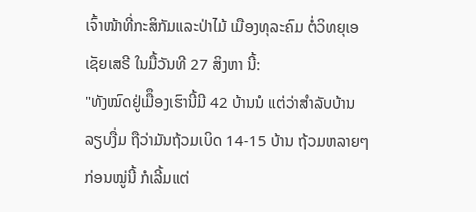ເຈົ້າໜ້າທີ່ກະສິກັມແລະປ່າໄມ້ ເມືອງທຸລະຄົມ ຕໍ່ວິທຍຸເອເຊັຍເສຣີ ໃນມື້ວັນທີ 27 ສິງຫາ ນີ້:
"ທັງໝົດຢູ່ເມືຶອງເຮົານີ້ມີ 42 ບ້ານນໍ ແຕ່ວ່າສໍາລັບບ້ານລຽບງື່ມ ຖືວ່າມັນຖ້ວມເບິດ 14-15 ບ້ານ ຖ້ວມຫລາຍໆກ່ອນໝູ່ນີ້ ກໍເລີ້ມແຕ່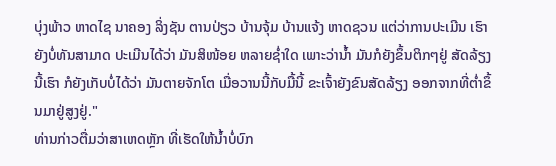ບຸ່ງພ້າວ ຫາດໄຊ ນາຄອງ ລິ່ງຊັນ ຕານປ່ຽວ ບ້ານຈຸ້ມ ບ້ານແຈ້ງ ຫາດຊວນ ແຕ່ວ່າການປະເມີນ ເຮົາຍັງບໍ່ທັນສາມາດ ປະເມີນໄດ້ວ່າ ມັນສິໜ້ອຍ ຫລາຍຊໍ່າໃດ ເພາະວ່ານໍ້າ ມັນກໍຍັງຂຶ້ນຕິກໆຢູ່ ສັດລ້ຽງນີ້ເຮົາ ກໍຍັງເກັບບໍ່ໄດ້ວ່າ ມັນຕາຍຈັກໂຕ ເມື່ອວານນີ້ກັບມື້ນີ້ ຂະເຈົ້າຍັງຂົນສັດລ້ຽງ ອອກຈາກທີ່ຕໍ່າຂຶ້ນມາຢູ່ສູງຢູ່."
ທ່ານກ່າວຕື່ມວ່າສາເຫດຫຼັກ ທີ່ເຮັດໃຫ້ນໍ້າບໍ່ບົກ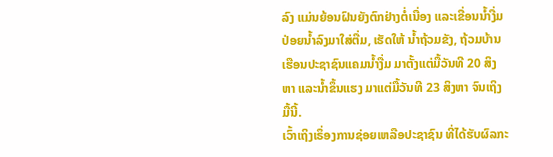ລົງ ແມ່ນຍ້ອນຝົນຍັງຕົກຢ່າງຕໍ່ເນື່ອງ ແລະເຂື່ອນນໍ້າງື່ມປ່ອຍນໍ້າລົງມາໃສ່ຕື່ມ, ເຮັດໃຫ້ ນໍ້າຖ້ວມຂັງ, ຖ້ວມບ້ານເຮືອນປະຊາຊົນແຄມນໍ້າງື່ມ ມາຕັ້ງແຕ່ມື້ວັນທີ 20 ສິງຫາ ແລະນໍ້າຂຶ້ນແຮງ ມາແຕ່ມື້ວັນທີ 23 ສິງຫາ ຈົນເຖິງມື້ນີ້.
ເວົ້າເຖິງເຣຶ່ອງການຊ່ອຍເຫລືອປະຊາຊົນ ທີ່ໄດ້ຮັບຜົລກະ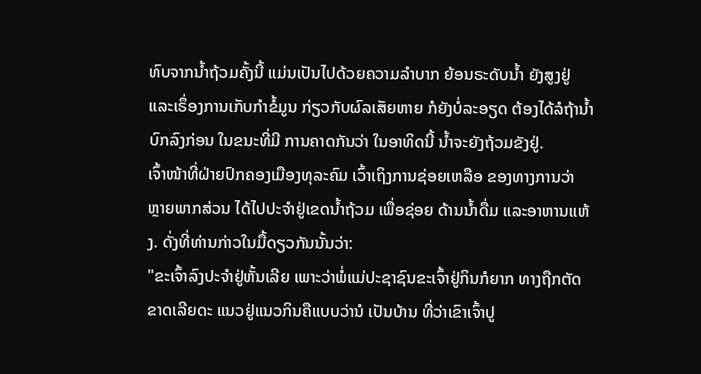ທົບຈາກນໍ້າຖ້ວມຄັ້ງນີ້ ແມ່ນເປັນໄປດ້ວຍຄວາມລໍາບາກ ຍ້ອນຣະດັບນໍ້າ ຍັງສູງຢູ່ ແລະເຣຶ່ອງການເກັບກໍາຂໍ້ມູນ ກ່ຽວກັບຜົລເສັຍຫາຍ ກໍຍັງບໍ່ລະອຽດ ຕ້ອງໄດ້ລໍຖ້ານໍ້າບົກລົງກ່ອນ ໃນຂນະທີ່ມີ ການຄາດກັນວ່າ ໃນອາທິດນີ້ ນໍ້າຈະຍັງຖ້ວມຂັງຢູ່.
ເຈົ້າໜ້າທີ່ຝ່າຍປົກຄອງເມືອງທຸລະຄົມ ເວົ້າເຖິງການຊ່ອຍເຫລືອ ຂອງທາງການວ່າ ຫຼາຍພາກສ່ວນ ໄດ້ໄປປະຈໍາຢູ່ເຂດນໍ້າຖ້ວມ ເພື່ອຊ່ອຍ ດ້ານນໍ້າດື່ມ ແລະອາຫານແຫ້ງ. ດັ່ງທີ່ທ່ານກ່າວໃນມື້ດຽວກັນນັ້ນວ່າ:
"ຂະເຈົ້າລົງປະຈໍາຢູ່ຫັ້ນເລີຍ ເພາະວ່າພໍ່ແມ່ປະຊາຊົນຂະເຈົ້າຢູ່ກິນກໍຍາກ ທາງຖືກຕັດຂາດເລີຍດະ ແນວຢູ່ແນວກິນຄືແບບວ່ານໍ ເປັນບ້ານ ທີ່ວ່າເຂົາເຈົ້າປູ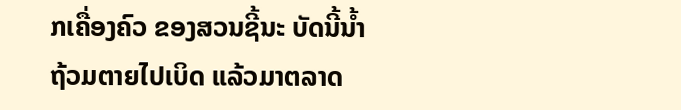ກເຄື່ອງຄົວ ຂອງສວນຊີ້ນະ ບັດນີ້ນໍ້າຖ້ວມຕາຍໄປເບິດ ແລ້ວມາຕລາດ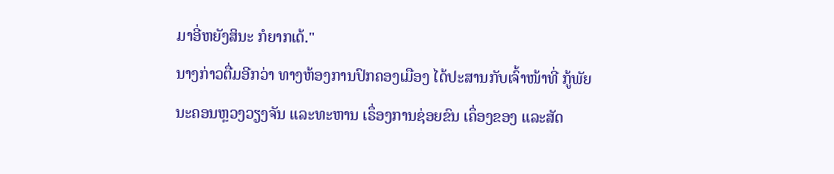ມາອີ່ຫຍັງສິນະ ກໍຍາກເດ້."
ນາງກ່າວຕື່ມອີກວ່າ ທາງຫ້ອງການປົກຄອງເມືອງ ໄດ້ປະສານກັບເຈົ້າໜ້າທີ່ ກູ້ພັຍນະຄອນຫຼວງວຽງຈັນ ແລະທະຫານ ເຣຶ່ອງການຊ່ອຍຂົນ ເຄຶ່ອງຂອງ ແລະສັດ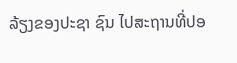ລ້ຽງຂອງປະຊາ ຊົນ ໄປສະຖານທີ່ປອ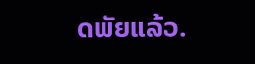ດພັຍແລ້ວ.